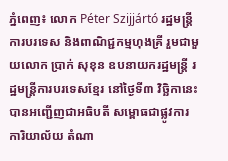ភ្នំពេញ៖ លោក Péter Szijjártó រដ្ឋមន្រ្តីការបរទេស និងពាណិជ្ជកម្មហុងគ្រី រួមជាមួយលោក ប្រាក់ សុខុន ឧបនាយករដ្ឋមន្រ្តី រដ្ឋមន្រ្តីការបរទេសខ្មែរ នៅថ្ងៃទី៣ វិច្ឆិកានេះ បានអញ្ជើញជាអធិបតី សម្ពោធជាផ្លូវការការិយាល័យ តំណា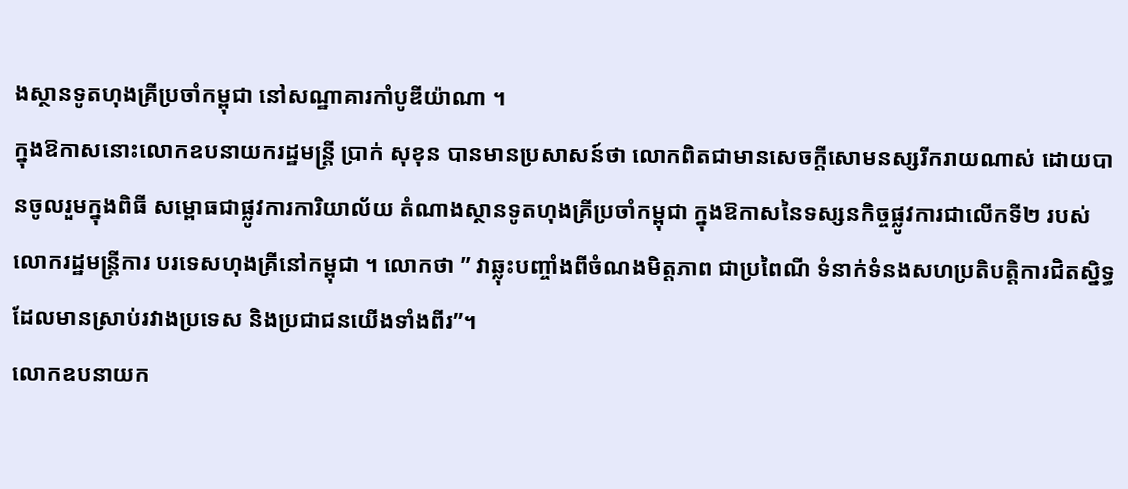ងស្ថានទូតហុងគ្រីប្រចាំកម្ពុជា នៅសណ្ឋាគារកាំបូឌីយ៉ាណា ។
ក្នុងឱកាសនោះលោកឧបនាយករដ្ឋមន្រ្តី ប្រាក់ សុខុន បានមានប្រសាសន៍ថា លោកពិតជាមានសេចក្តីសោមនស្សរីករាយណាស់ ដោយបានចូលរួមក្នុងពិធី សម្ពោធជាផ្លូវការការិយាល័យ តំណាងស្ថានទូតហុងគ្រីប្រចាំកម្ពុជា ក្នុងឱកាសនៃទស្សនកិច្ចផ្លូវការជាលើកទី២ របស់លោករដ្ឋមន្ត្រីការ បរទេសហុងគ្រីនៅកម្ពុជា ។ លោកថា ” វាឆ្លុះបញ្ចាំងពីចំណងមិត្តភាព ជាប្រពៃណី ទំនាក់ទំនងសហប្រតិបត្តិការជិតស្និទ្ធ ដែលមានស្រាប់រវាងប្រទេស និងប្រជាជនយើងទាំងពីរ”។
លោកឧបនាយក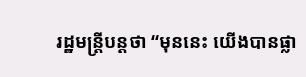រដ្ឋមន្ត្រីបន្តថា “មុននេះ យើងបានផ្លា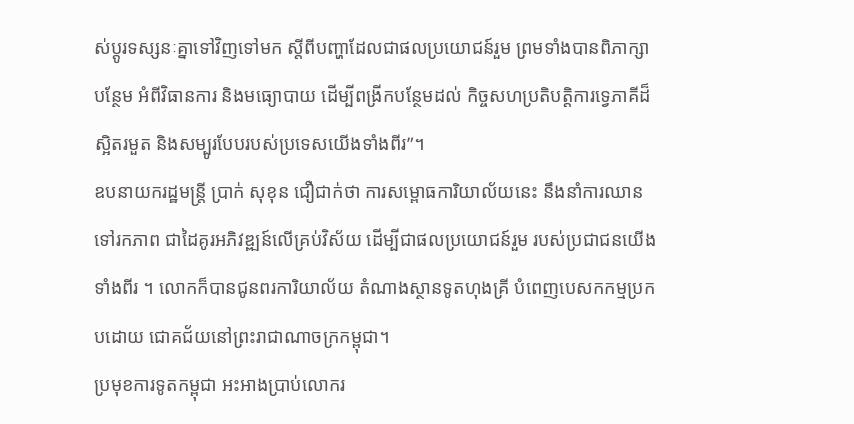ស់ប្តូរទស្សនៈគ្នាទៅវិញទៅមក ស្តីពីបញ្ហាដែលជាផលប្រយោជន៍រួម ព្រមទាំងបានពិភាក្សាបន្ថែម អំពីវិធានការ និងមធ្យោបាយ ដើម្បីពង្រីកបន្ថែមដល់ កិច្ចសហប្រតិបតិ្តការទ្វេភាគីដ៏ស្អិតរមួត និងសម្បូរបែបរបស់ប្រទេសយើងទាំងពីរ”។
ឧបនាយករដ្ឋមន្ត្រី ប្រាក់ សុខុន ជឿជាក់ថា ការសម្ពោធការិយាល័យនេះ នឹងនាំការឈានទៅរកភាព ជាដៃគូរអភិវឌ្ឍន៍លើគ្រប់វិស័យ ដើម្បីជាផលប្រយោជន៍រួម របស់ប្រជាជនយើងទាំងពីរ ។ លោកក៏បានជូនពរការិយាល័យ តំណាងស្ថានទូតហុងគ្រី បំពេញបេសកកម្មប្រកបដោយ ជោគជ័យនៅព្រះរាជាណាចក្រកម្ពុជា។
ប្រមុខការទូតកម្ពុជា អះអាងប្រាប់លោករ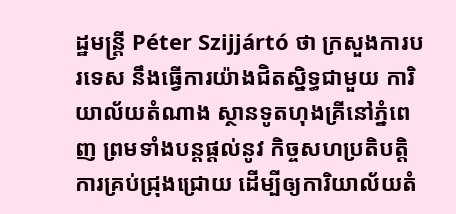ដ្ឋមន្រ្តី Péter Szijjártó ថា ក្រសួងការបរទេស នឹងធ្វើការយ៉ាងជិតស្និទ្ធជាមួយ ការិយាល័យតំណាង ស្ថានទូតហុងគ្រីនៅភ្នំពេញ ព្រមទាំងបន្តផ្តល់នូវ កិច្ចសហប្រតិបត្តិការគ្រប់ជ្រុងជ្រោយ ដើម្បីឲ្យការិយាល័យតំ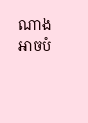ណាង អាចបំ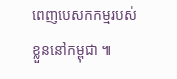ពេញបេសកកម្មរបស់ខ្លួននៅកម្ពុជា ៕